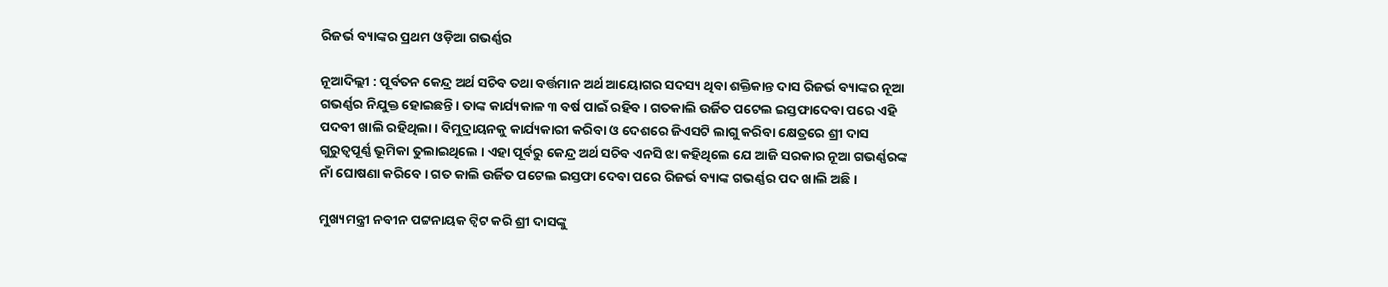ରିଜର୍ଭ ବ୍ୟାଙ୍କର ପ୍ରଥମ ଓଡ଼ିଆ ଗଭର୍ଣ୍ଣର

ନୂଆଦିଲ୍ଲୀ : ପୂର୍ବତନ କେନ୍ଦ୍ର ଅର୍ଥ ସଚିବ ତଥା ବର୍ତ୍ତମାନ ଅର୍ଥ ଆୟୋଗର ସଦସ୍ୟ ଥିବା ଶକ୍ତିକାନ୍ତ ଦାସ ରିଜର୍ଭ ବ୍ୟାଙ୍କର ନୂଆ ଗଭର୍ଣ୍ଣର ନିଯୁକ୍ତ ହୋଇଛନ୍ତି । ତାଙ୍କ କାର୍ଯ୍ୟକାଳ ୩ ବର୍ଷ ପାଇଁ ରହିବ । ଗତକାଲି ଉର୍ଜିତ ପଟେଲ ଇସ୍ତଫାଦେବା ପରେ ଏହି ପଦବୀ ଖାଲି ରହିଥିଲା । ବିମୁଦ୍ରାୟନକୁ କାର୍ଯ୍ୟକାରୀ କରିବା ଓ ଦେଶରେ ଜିଏସଟି ଲାଗୁ କରିବା କ୍ଷେତ୍ରରେ ଶ୍ରୀ ଦାସ ଗୁରୁତ୍ୱପୂର୍ଣ୍ଣ ଭୂମିକା ତୁଲାଇଥିଲେ । ଏହା ପୂର୍ବରୁ କେନ୍ଦ୍ର ଅର୍ଥ ସଚିବ ଏନସି ଝା କହିଥିଲେ ଯେ ଆଜି ସରକାର ନୂଆ ଗଭର୍ଣ୍ଣରଙ୍କ ନାଁ ଘୋଷଣା କରିବେ । ଗତ କାଲି ଉର୍ଜିତ ପଟେଲ ଇସ୍ତଫା ଦେବା ପରେ ରିଜର୍ଭ ବ୍ୟାଙ୍କ ଗଭର୍ଣ୍ଣର ପଦ ଖାଲି ଅଛି ।

ମୁଖ୍ୟମନ୍ତ୍ରୀ ନବୀନ ପଟ୍ଟନାୟକ ଟ୍ଵିଟ କରି ଶ୍ରୀ ଦାସଙ୍କୁ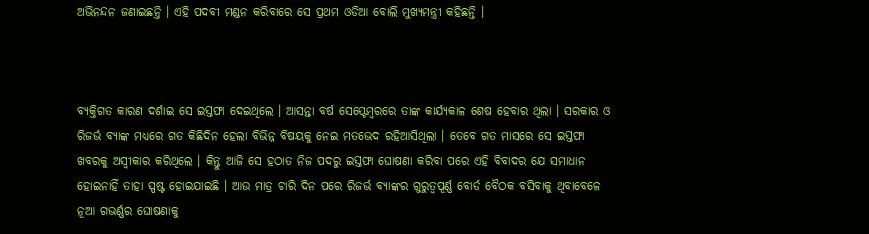ଅଭିନନ୍ଦନ ଜଣାଇଛନ୍ତି । ଏହି ପଦବୀ ମଣ୍ଡନ କରିବାରେ ସେ ପ୍ରଥମ ଓଡିଆ ବୋଲି ମୁଖ୍ୟମନ୍ତ୍ରୀ କହିଛନ୍ତି ।



ବ୍ୟକ୍ତିଗତ କାରଣ ଦର୍ଶାଇ ସେ ଇସ୍ତଫା ଦେଇଥିଲେ । ଆସନ୍ତା ବର୍ଷ ସେପ୍ଟେମ୍ବରରେ ତାଙ୍କ କାର୍ଯ୍ୟକାଳ ଶେଷ ହେବାର ଥିଲା । ସରକାର ଓ ରିଜର୍ଭ ବ୍ୟାଙ୍କ ମଧ୍ୟରେ ଗତ କିଛିଦିନ ହେଲା ବିଭିନ୍ନ ବିଷୟକୁ ନେଇ ମତଭେଦ ରହିଆସିଥିଲା । ତେବେ ଗତ ମାସରେ ସେ ଇସ୍ତଫା ଖବରକୁ ଅସ୍ୱୀକାର କରିଥିଲେ । କିନ୍ତୁ ଆଜି ସେ ହଠାତ ନିଜ ପଦରୁ ଇସ୍ତଫା ଘୋଷଣା କରିବା ପରେ ଏହି ବିବାଦର ଯେ ସମାଧାନ ହୋଇନାହିଁ ତାହା ସ୍ପଷ୍ଟ ହୋଇଯାଇଛି । ଆଉ ମାତ୍ର ଚାରି ଦିନ ପରେ ରିଜର୍ଭ ବ୍ୟାଙ୍କର ଗୁରୁତ୍ୱପୂର୍ଣ୍ଣ ବୋର୍ଡ ବୈଠକ ବସିବାକୁ ଥିବାବେଳେ ନୂଆ ଗଭର୍ଣ୍ଣର ଘୋଷଣାକୁ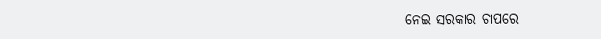ନେଇ ସରକାର ଚାପରେ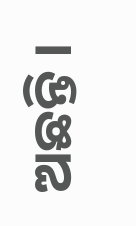ଅଛନ୍ତି ।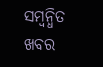ସମ୍ବନ୍ଧିତ ଖବର